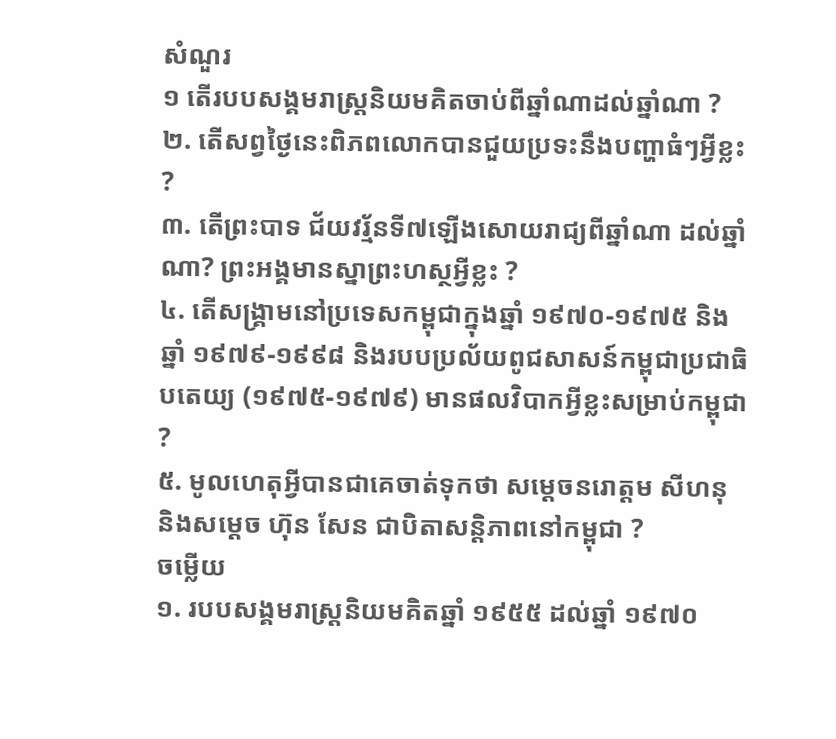សំណួរ
១ តើរបបសង្គមរាស្រ្ដនិយមគិតចាប់ពីឆ្នាំណាដល់ឆ្នាំណា ?
២. តើសព្វថ្ងៃនេះពិភពលោកបានជួយប្រទះនឹងបញ្ហាធំៗអ្វីខ្លះ ?
៣. តើព្រះបាទ ជ័យវរ្ម័នទី៧ឡើងសោយរាជ្យពីឆ្នាំណា ដល់ឆ្នាំណា? ព្រះអង្គមានស្នាព្រះហស្ថអ្វីខ្លះ ?
៤. តើសង្រ្គាមនៅប្រទេសកម្ពុជាក្នុងឆ្នាំ ១៩៧០-១៩៧៥ និងឆ្នាំ ១៩៧៩-១៩៩៨ និងរបបប្រល័យពូជសាសន៍កម្ពុជាប្រជាធិបតេយ្យ (១៩៧៥-១៩៧៩) មានផលវិបាកអ្វីខ្លះសម្រាប់កម្ពុជា ?
៥. មូលហេតុអ្វីបានជាគេចាត់ទុកថា សម្ដេចនរោត្តម សីហនុ និងសម្ដេច ហ៊ុន សែន ជាបិតាសន្ដិភាពនៅកម្ពុជា ?
ចម្លើយ
១. របបសង្គមរាស្រ្ដនិយមគិតឆ្នាំ ១៩៥៥ ដល់ឆ្នាំ ១៩៧០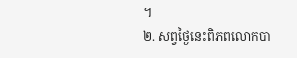។
២. សព្វថ្ងៃនេះពិភពលោកបា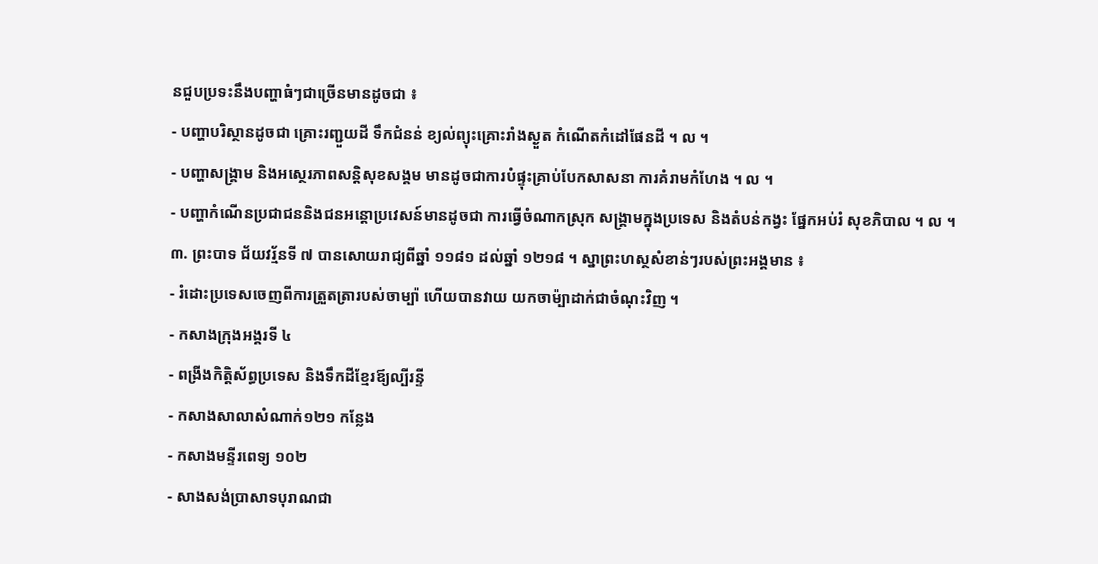នជួបប្រទះនឹងបញ្ហាធំៗជាច្រើនមានដូចជា ៖
- បញ្ហាបរិស្ថានដូចជា គ្រោះរញ្ជួយដី ទឹកជំនន់ ខ្យល់ព្យុះគ្រោះរាំងស្ងួត កំណើតកំដៅផែនដី ។ ល ។
- បញ្ហាសង្រ្គាម និងអស្ថេរភាពសន្ដិសុខសង្គម មានដូចជាការបំផ្ទុះគ្រាប់បែកសាសនា ការគំរាមកំហែង ។ ល ។
- បញ្ហាកំណើនប្រជាជននិងជនអន្ដោប្រវេសន៍មានដូចជា ការធ្វើចំណាកស្រុក សង្រ្គាមក្នុងប្រទេស និងតំបន់កង្វះ ផ្នែកអប់រំ សុខភិបាល ។ ល ។
៣. ព្រះបាទ ជ័យវរ្ម័នទី ៧ បានសោយរាជ្យពីឆ្នាំ ១១៨១ ដល់ឆ្នាំ ១២១៨ ។ ស្នាព្រះហស្ថសំខាន់ៗរបស់ព្រះអង្គមាន ៖
- រំដោះប្រទេសចេញពីការត្រួតត្រារបស់ចាម្ប៉ា ហើយបានវាយ យកចាម៉្បាដាក់ជាចំណុះវិញ ។
- កសាងក្រុងអង្គរទី ៤
- ពង្រីងកិត្តិស័ព្ធប្រទេស និងទឹកដីខ្មែរឪ្យល្បីរន្ទី
- កសាងសាលាសំណាក់១២១ កន្លែង
- កសាងមន្ទីរពេទ្យ ១០២
- សាងសង់ប្រាសាទបុរាណជា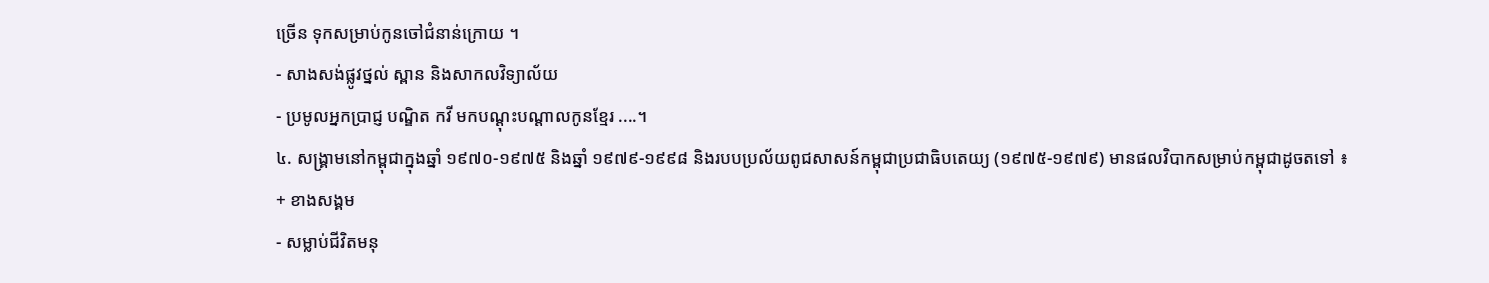ច្រើន ទុកសម្រាប់កូនចៅជំនាន់ក្រោយ ។
- សាងសង់ផ្លូវថ្នល់ ស្ពាន និងសាកលវិទ្យាល័យ
- ប្រមូលអ្នកប្រាជ្ញ បណ្ឌិត កវី មកបណ្ដុះបណ្ដាលកូនខ្មែរ ....។
៤. សង្រ្គាមនៅកម្ពុជាក្នុងឆ្នាំ ១៩៧០-១៩៧៥ និងឆ្នាំ ១៩៧៩-១៩៩៨ និងរបបប្រល័យពូជសាសន៍កម្ពុជាប្រជាធិបតេយ្យ (១៩៧៥-១៩៧៩) មានផលវិបាកសម្រាប់កម្ពុជាដូចតទៅ ៖
+ ខាងសង្គម
- សម្លាប់ជីវិតមនុ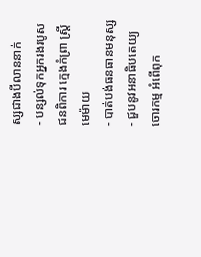ស្សជាងបីលាននាក់
- បន្សល់ទុកអ្នករងរបូស ជនពិការ ក្មេងកំព្រា ស្រ្ដីមេម៉ាយ
- បាត់បង់ធនធានមនុស្ស
- ជួបនូវអនាធិបតេយ្យ ចោរកម្ម អំពើពុក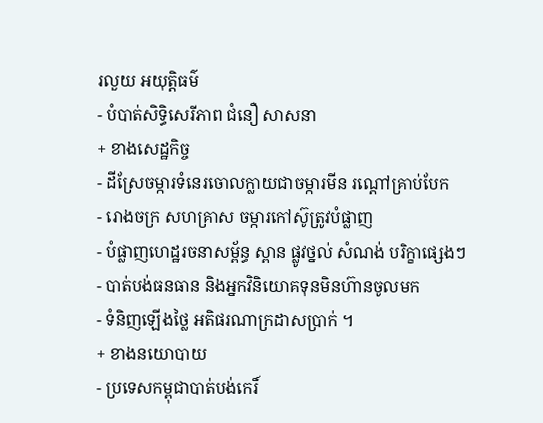រលួយ អយុត្តិធម៌
- បំបាត់សិទ្ធិសេរីភាព ជំនឿ សាសនា
+ ខាងសេដ្ឋកិច្ច
- ដីស្រែចម្ការទំនេរចោលក្លាយជាចម្ការមីន រណ្ដៅគ្រាប់បែក
- រោងចក្រ សហគ្រាស ចម្ការកៅស៊ូត្រូវបំផ្លាញ
- បំផ្លាញហេដ្ឋរចនាសម្ព័ន្ធ ស្ពាន ផ្លូវថ្នល់ សំណង់ បរិក្ខាផ្សេងៗ
- បាត់បង់ធនធាន និងអ្នកវិនិយោគទុនមិនហ៊ានចូលមក
- ទំនិញឡើងថ្លៃ អតិផរណាក្រដាសប្រាក់ ។
+ ខាងនយោបាយ
- ប្រទេសកម្ពុជាបាត់បង់កេរិ៍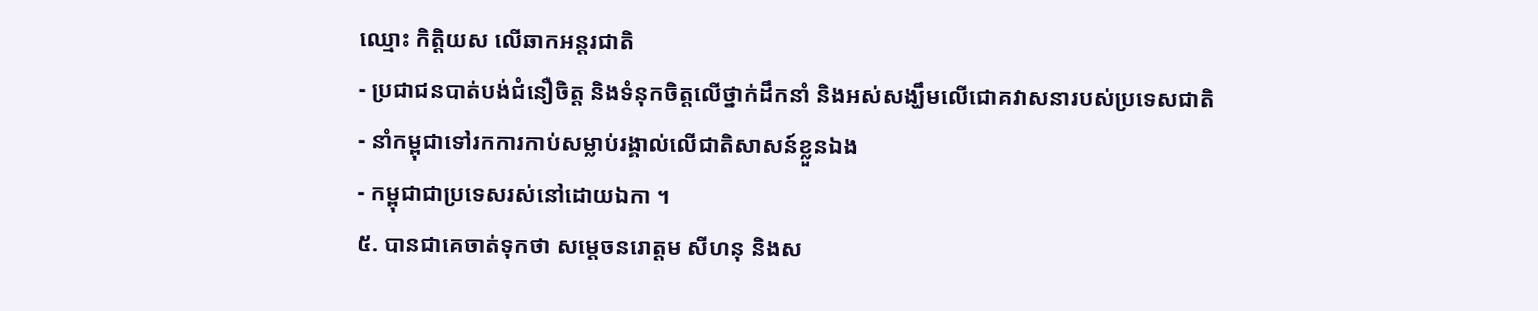ឈ្មោះ កិត្តិយស លើឆាកអន្តរជាតិ
- ប្រជាជនបាត់បង់ជំនឿចិត្ត និងទំនុកចិត្តលើថ្នាក់ដឹកនាំ និងអស់សង្ឃឹមលើជោគវាសនារបស់ប្រទេសជាតិ
- នាំកម្ពុជាទៅរកការកាប់សម្លាប់រង្គាល់លើជាតិសាសន៍ខ្លួនឯង
- កម្ពុជាជាប្រទេសរស់នៅដោយឯកា ។
៥. បានជាគេចាត់ទុកថា សម្ដេចនរោត្តម សីហនុ និងស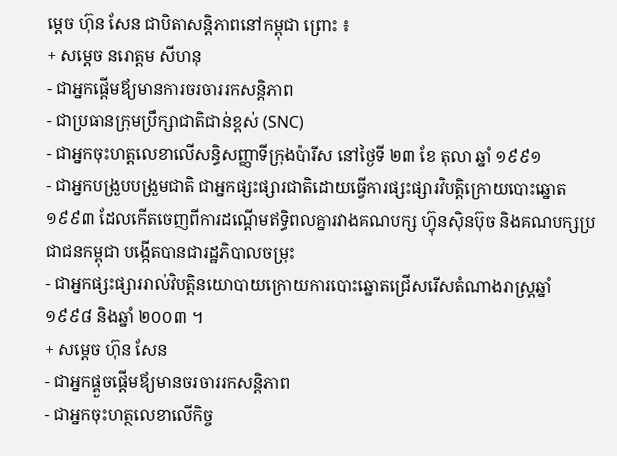ម្ដេច ហ៊ុន សែន ជាបិតាសន្ដិភាពនៅកម្ពុជា ព្រោះ ៖
+ សម្ដេច នរោត្តម សីហនុ
- ជាអ្នកផ្ដើមឪ្យមានការចរចាររកសន្ដិភាព
- ជាប្រធានក្រុមប្រឹក្សាជាតិជាន់ខ្ពស់ (SNC)
- ជាអ្នកចុះហត្ដលេខាលើសន្ធិសញ្ញាទីក្រុងប៉ារីស នៅថ្ងៃទី ២៣ ខែ តុលា ឆ្នាំ ១៩៩១
- ជាអ្នកបង្រួបបង្រួមជាតិ ជាអ្នកផ្សះផ្សារជាតិដោយធ្វើការផ្សះផ្សារវិបត្តិក្រោយបោះឆ្នោត ១៩៩៣ ដែលកើតចេញពីការដណ្ដើមឥទ្ធិពលគ្នារវាងគណបក្ស ហ៊្វុនស៊ិនប៊ុច និងគណបក្សប្រជាជនកម្ពុជា បង្កើតបានជារដ្ឋភិបាលចម្រុះ
- ជាអ្នកផ្សះផ្សាររាល់វិបត្តិនយោបាយក្រោយការបោះឆ្នោតជ្រើសរើសតំណាងរាស្រ្ដឆ្នាំ ១៩៩៨ និងឆ្នាំ ២០០៣ ។
+ សម្ដេច ហ៊ុន សែន
- ជាអ្នកផ្គួចផ្ដើមឪ្យមានចរចាររកសន្ដិភាព
- ជាអ្នកចុះហត្ថលេខាលើកិច្ច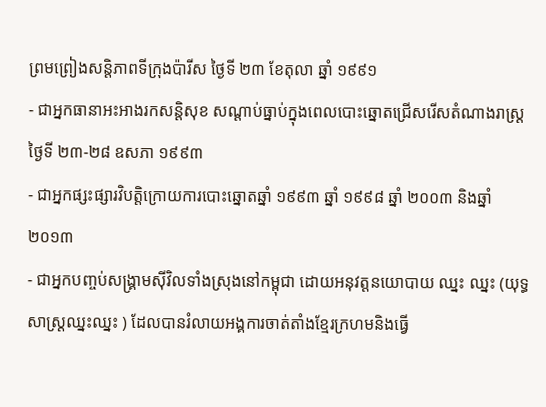ព្រមព្រៀងសន្ដិភាពទីក្រុងប៉ារីស ថ្ងៃទី ២៣ ខែតុលា ឆ្នាំ ១៩៩១
- ជាអ្នកធានាអះអាងរកសន្ដិសុខ សណ្ដាប់ធ្នាប់ក្នុងពេលបោះឆ្នោតជ្រើសរើសតំណាងរាស្រ្ដ ថ្ងៃទី ២៣-២៨ ឧសភា ១៩៩៣
- ជាអ្នកផ្សះផ្សារវិបត្តិក្រោយការបោះឆ្នោតឆ្នាំ ១៩៩៣ ឆ្នាំ ១៩៩៨ ឆ្នាំ ២០០៣ និងឆ្នាំ ២០១៣
- ជាអ្នកបញ្ចប់សង្រ្គាមស៊ីវិលទាំងស្រុងនៅកម្ពុជា ដោយអនុវត្តនយោបាយ ឈ្នះ ឈ្នះ (យុទ្ធសាស្រ្ដឈ្នះឈ្នះ ) ដែលបានរំលាយអង្គការចាត់តាំងខ្មែរក្រហមនិងធ្វើ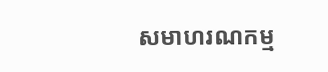សមាហរណកម្ម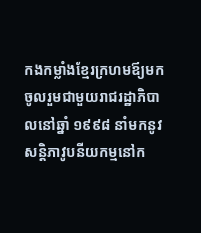កងកម្លាំងខ្មែរក្រហមឪ្យមកចូលរួមជាមួយរាជរដ្ឋាភិបាលនៅឆ្នាំ ១៩៩៨ នាំមកនូវសន្ដិភាវូបនីយកម្មនៅក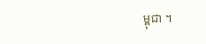ម្ពុជា ។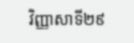វិញ្ញាសាទី២៩